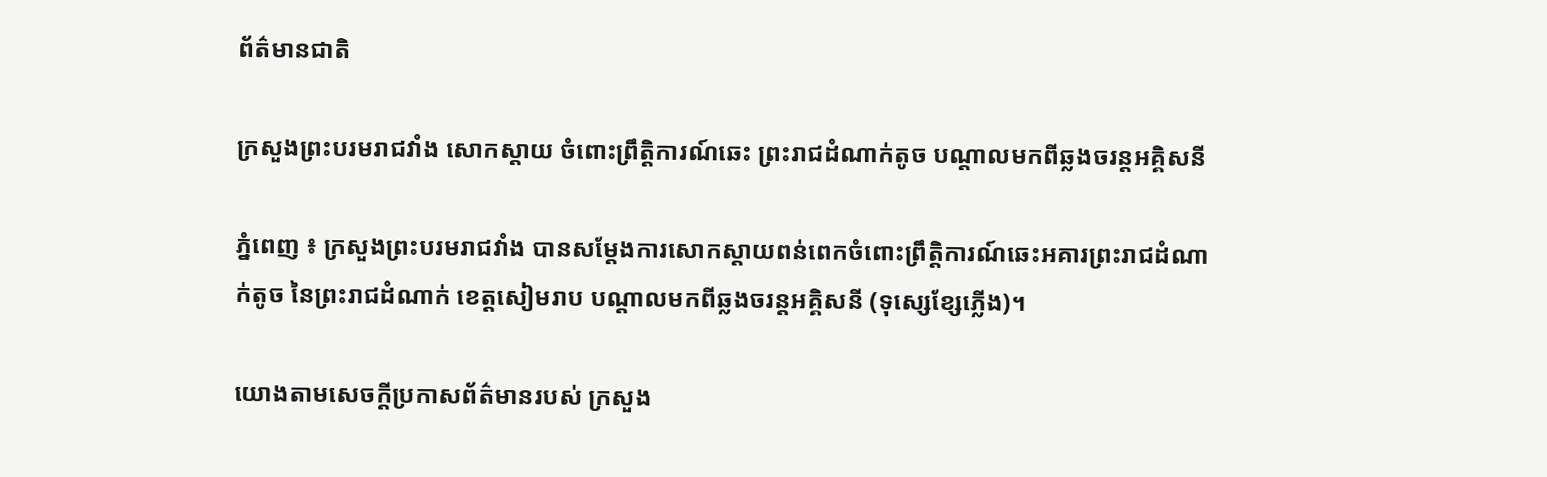ព័ត៌មានជាតិ

ក្រសួងព្រះបរមរាជវាំង សោកស្តាយ ចំពោះព្រឹត្តិការណ៍ឆេះ ព្រះរាជដំណាក់តូច បណ្តាលមកពីឆ្លងចរន្តអគ្គិសនី

ភ្នំពេញ ៖ ក្រសួងព្រះបរមរាជវាំង បានសម្តែងការសោកស្តាយពន់ពេកចំពោះព្រឹត្តិការណ៍ឆេះអគារព្រះរាជដំណាក់តូច នៃព្រះរាជដំណាក់ ខេត្តសៀមរាប បណ្តាលមកពីឆ្លងចរន្តអគ្គិសនី (ទុស្សេខ្សែភ្លើង)។

យោងតាមសេចក្ដីប្រកាសព័ត៌មានរបស់ ក្រសួង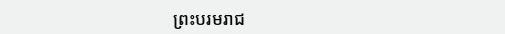ព្រះបរមរាជ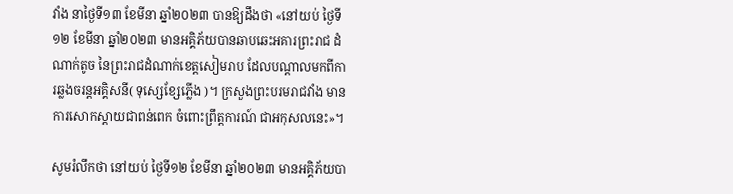វាំង នាថ្ងៃទី១៣ ខែមីនា ឆ្នាំ២០២៣ បានឱ្យដឹងថា «នៅយប់ ថ្ងៃទី១២ ខែមីនា ឆ្នាំ២០២៣ មានអគ្គិភ័យបានឆាបឆេះអគារព្រះរាជ ដំណាក់តូច នៃព្រះរាជដំណាក់ខេត្តសៀមរាប ដែលបណ្ដាលមកពីការឆ្លងចរន្តអគ្គិសនី( ទុស្សេខ្សែភ្លើង )។ ក្រសួងព្រះបរមរាជវាំង មានការសោកស្ដាយជាពន់ពេក ចំពោះព្រឹត្តការណ៍ ជាអកុសលនេះ»។

សូមរំលឹកថា នៅយប់ ថ្ងៃទី១២ ខែមីនា ឆ្នាំ២០២៣ មានអគ្គិភ័យបា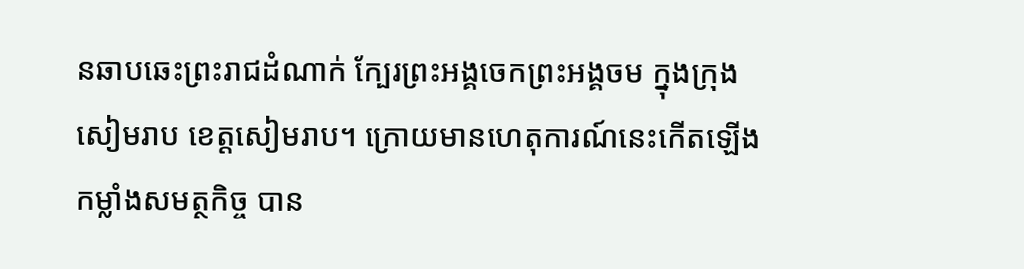នឆាបឆេះព្រះរាជដំណាក់ ក្បែរព្រះអង្គចេកព្រះអង្គចម ក្នុងក្រុងសៀមរាប ខេត្តសៀមរាប។ ក្រោយមានហេតុការណ៍នេះកើតឡើង កម្លាំងសមត្ថកិច្ច បាន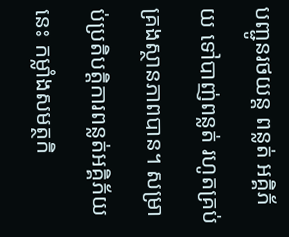បញ្ជូនរថយន្ត ពន្លត់ អគ្គិភ័យ ទៅបាញ់ពន្លត់ រហូតគ្រប់គ្រងស្ថានភាពបាន។ សម្រាប់ប្រតិបត្តិការពន្លត់អគ្គិភ័យនេះ កម្លាំងសមត្ថកិ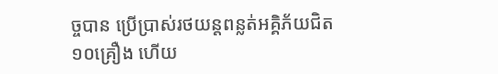ច្ចបាន ប្រើប្រាស់រថយន្តពន្លត់អគ្គិភ័យជិត១០គ្រឿង ហើយ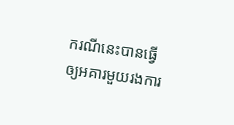ករណីនេះបានធ្វើឲ្យអគារមួយរងការ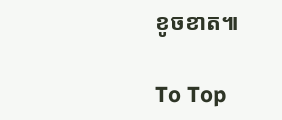ខូចខាត៕

To Top